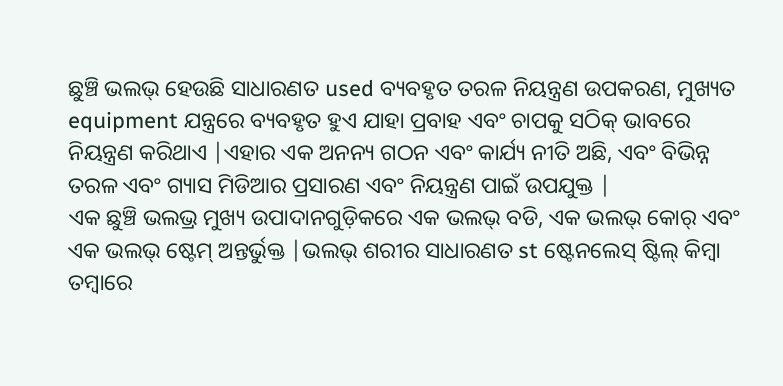ଛୁଞ୍ଚି ଭଲଭ୍ ହେଉଛି ସାଧାରଣତ used ବ୍ୟବହୃତ ତରଳ ନିୟନ୍ତ୍ରଣ ଉପକରଣ, ମୁଖ୍ୟତ equipment ଯନ୍ତ୍ରରେ ବ୍ୟବହୃତ ହୁଏ ଯାହା ପ୍ରବାହ ଏବଂ ଚାପକୁ ସଠିକ୍ ଭାବରେ ନିୟନ୍ତ୍ରଣ କରିଥାଏ |ଏହାର ଏକ ଅନନ୍ୟ ଗଠନ ଏବଂ କାର୍ଯ୍ୟ ନୀତି ଅଛି, ଏବଂ ବିଭିନ୍ନ ତରଳ ଏବଂ ଗ୍ୟାସ ମିଡିଆର ପ୍ରସାରଣ ଏବଂ ନିୟନ୍ତ୍ରଣ ପାଇଁ ଉପଯୁକ୍ତ |
ଏକ ଛୁଞ୍ଚି ଭଲଭ୍ର ମୁଖ୍ୟ ଉପାଦାନଗୁଡ଼ିକରେ ଏକ ଭଲଭ୍ ବଡି, ଏକ ଭଲଭ୍ କୋର୍ ଏବଂ ଏକ ଭଲଭ୍ ଷ୍ଟେମ୍ ଅନ୍ତର୍ଭୁକ୍ତ |ଭଲଭ୍ ଶରୀର ସାଧାରଣତ st ଷ୍ଟେନଲେସ୍ ଷ୍ଟିଲ୍ କିମ୍ବା ତମ୍ବାରେ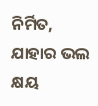ନିର୍ମିତ, ଯାହାର ଭଲ କ୍ଷୟ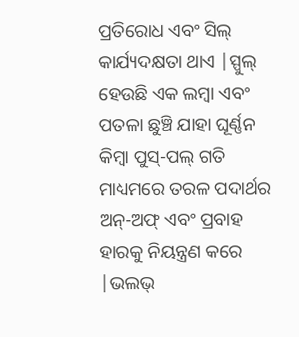ପ୍ରତିରୋଧ ଏବଂ ସିଲ୍ କାର୍ଯ୍ୟଦକ୍ଷତା ଥାଏ |ସ୍ପୁଲ୍ ହେଉଛି ଏକ ଲମ୍ବା ଏବଂ ପତଳା ଛୁଞ୍ଚି ଯାହା ଘୂର୍ଣ୍ଣନ କିମ୍ବା ପୁସ୍-ପଲ୍ ଗତି ମାଧ୍ୟମରେ ତରଳ ପଦାର୍ଥର ଅନ୍-ଅଫ୍ ଏବଂ ପ୍ରବାହ ହାରକୁ ନିୟନ୍ତ୍ରଣ କରେ |ଭଲଭ୍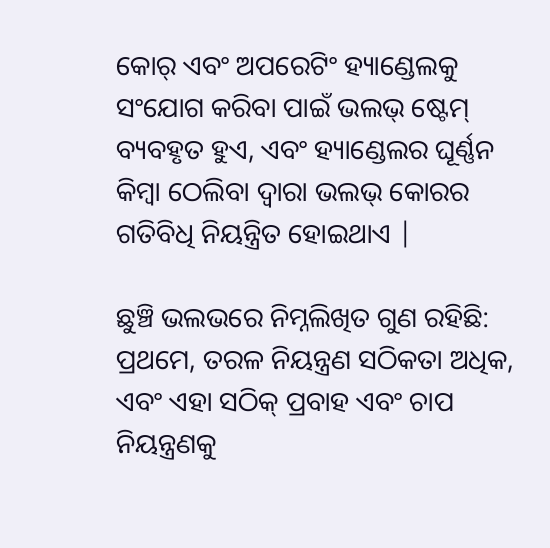କୋର୍ ଏବଂ ଅପରେଟିଂ ହ୍ୟାଣ୍ଡେଲକୁ ସଂଯୋଗ କରିବା ପାଇଁ ଭଲଭ୍ ଷ୍ଟେମ୍ ବ୍ୟବହୃତ ହୁଏ, ଏବଂ ହ୍ୟାଣ୍ଡେଲର ଘୂର୍ଣ୍ଣନ କିମ୍ବା ଠେଲିବା ଦ୍ୱାରା ଭଲଭ୍ କୋରର ଗତିବିଧି ନିୟନ୍ତ୍ରିତ ହୋଇଥାଏ |

ଛୁଞ୍ଚି ଭଲଭରେ ନିମ୍ନଲିଖିତ ଗୁଣ ରହିଛି: ପ୍ରଥମେ, ତରଳ ନିୟନ୍ତ୍ରଣ ସଠିକତା ଅଧିକ, ଏବଂ ଏହା ସଠିକ୍ ପ୍ରବାହ ଏବଂ ଚାପ ନିୟନ୍ତ୍ରଣକୁ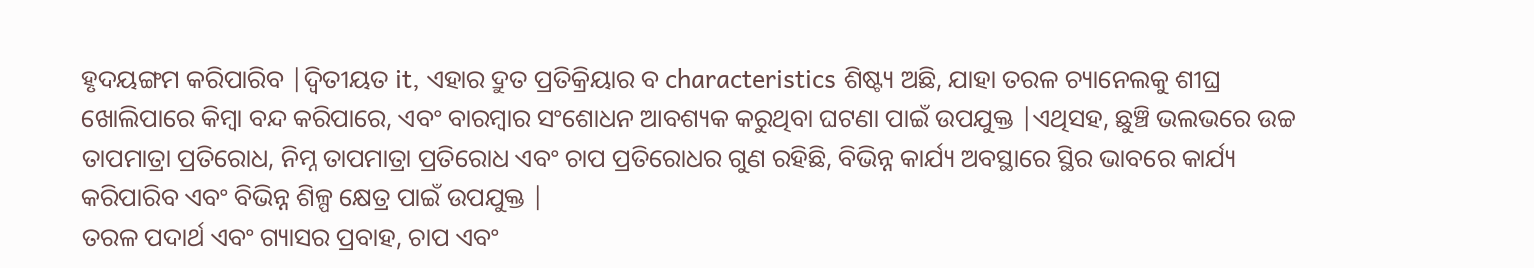ହୃଦୟଙ୍ଗମ କରିପାରିବ |ଦ୍ୱିତୀୟତ it, ଏହାର ଦ୍ରୁତ ପ୍ରତିକ୍ରିୟାର ବ characteristics ଶିଷ୍ଟ୍ୟ ଅଛି, ଯାହା ତରଳ ଚ୍ୟାନେଲକୁ ଶୀଘ୍ର ଖୋଲିପାରେ କିମ୍ବା ବନ୍ଦ କରିପାରେ, ଏବଂ ବାରମ୍ବାର ସଂଶୋଧନ ଆବଶ୍ୟକ କରୁଥିବା ଘଟଣା ପାଇଁ ଉପଯୁକ୍ତ |ଏଥିସହ, ଛୁଞ୍ଚି ଭଲଭରେ ଉଚ୍ଚ ତାପମାତ୍ରା ପ୍ରତିରୋଧ, ନିମ୍ନ ତାପମାତ୍ରା ପ୍ରତିରୋଧ ଏବଂ ଚାପ ପ୍ରତିରୋଧର ଗୁଣ ରହିଛି, ବିଭିନ୍ନ କାର୍ଯ୍ୟ ଅବସ୍ଥାରେ ସ୍ଥିର ଭାବରେ କାର୍ଯ୍ୟ କରିପାରିବ ଏବଂ ବିଭିନ୍ନ ଶିଳ୍ପ କ୍ଷେତ୍ର ପାଇଁ ଉପଯୁକ୍ତ |
ତରଳ ପଦାର୍ଥ ଏବଂ ଗ୍ୟାସର ପ୍ରବାହ, ଚାପ ଏବଂ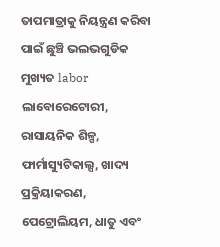ତାପମାତ୍ରାକୁ ନିୟନ୍ତ୍ରଣ କରିବା ପାଇଁ ଛୁଞ୍ଚି ଭଲଭଗୁଡିକ ମୁଖ୍ୟତ labor ଲାବୋରେଟୋରୀ, ରାସାୟନିକ ଶିଳ୍ପ, ଫାର୍ମାସ୍ୟୁଟିକାଲ୍ସ, ଖାଦ୍ୟ ପ୍ରକ୍ରିୟାକରଣ, ପେଟ୍ରୋଲିୟମ, ଧାତୁ ଏବଂ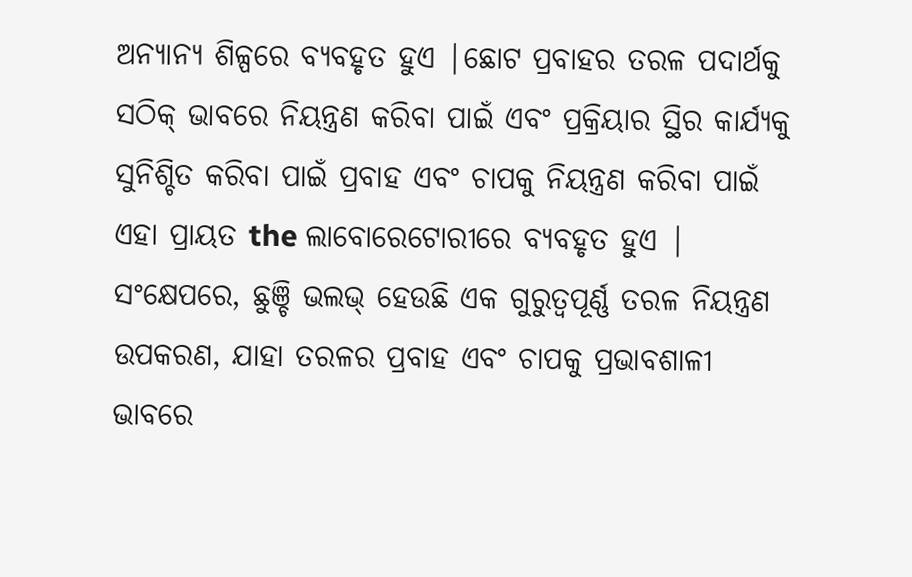ଅନ୍ୟାନ୍ୟ ଶିଳ୍ପରେ ବ୍ୟବହୃତ ହୁଏ |ଛୋଟ ପ୍ରବାହର ତରଳ ପଦାର୍ଥକୁ ସଠିକ୍ ଭାବରେ ନିୟନ୍ତ୍ରଣ କରିବା ପାଇଁ ଏବଂ ପ୍ରକ୍ରିୟାର ସ୍ଥିର କାର୍ଯ୍ୟକୁ ସୁନିଶ୍ଚିତ କରିବା ପାଇଁ ପ୍ରବାହ ଏବଂ ଚାପକୁ ନିୟନ୍ତ୍ରଣ କରିବା ପାଇଁ ଏହା ପ୍ରାୟତ the ଲାବୋରେଟୋରୀରେ ବ୍ୟବହୃତ ହୁଏ |
ସଂକ୍ଷେପରେ, ଛୁଞ୍ଚି ଭଲଭ୍ ହେଉଛି ଏକ ଗୁରୁତ୍ୱପୂର୍ଣ୍ଣ ତରଳ ନିୟନ୍ତ୍ରଣ ଉପକରଣ, ଯାହା ତରଳର ପ୍ରବାହ ଏବଂ ଚାପକୁ ପ୍ରଭାବଶାଳୀ ଭାବରେ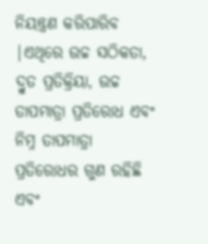ନିୟନ୍ତ୍ରଣ କରିପାରିବ |ଏଥିରେ ଉଚ୍ଚ ସଠିକତା, ଦ୍ରୁତ ପ୍ରତିକ୍ରିୟା, ଉଚ୍ଚ ତାପମାତ୍ରା ପ୍ରତିରୋଧ ଏବଂ ନିମ୍ନ ତାପମାତ୍ରା ପ୍ରତିରୋଧର ଗୁଣ ରହିଛି ଏବଂ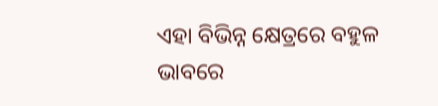ଏହା ବିଭିନ୍ନ କ୍ଷେତ୍ରରେ ବହୁଳ ଭାବରେ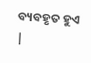ବ୍ୟବହୃତ ହୁଏ |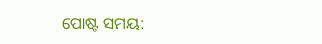ପୋଷ୍ଟ ସମୟ: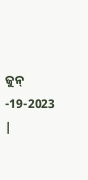ଜୁନ୍ -19-2023 |